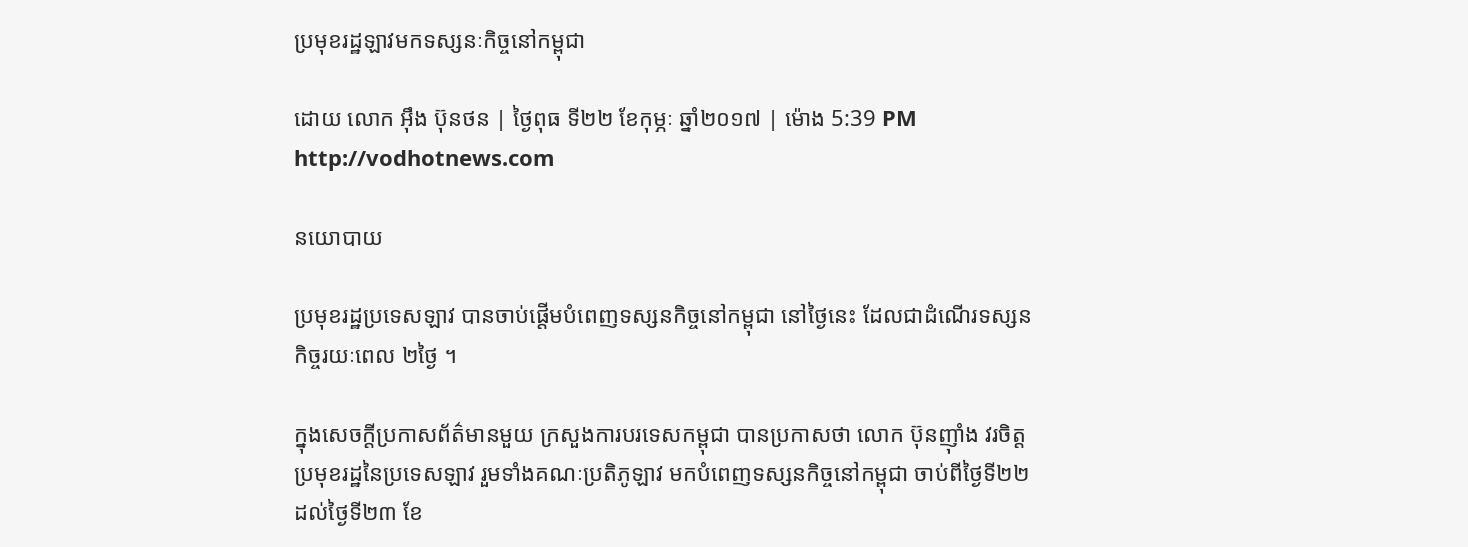ប្រមុខរដ្ឋឡាវមកទស្សនៈកិច្ចនៅកម្ពុជា

ដោយ លោក អុឹង ប៊ុនថន | ថ្ងៃពុធ ទី២២ ខែកុម្ភៈ ឆ្នាំ២០១៧ | ម៉ោង 5:39 PM
http://vodhotnews.com

នយោបាយ

ប្រមុខរដ្ឋប្រទេសឡាវ បានចាប់ផ្តើមបំពេញទស្សនកិច្ចនៅកម្ពុជា នៅថ្ងៃនេះ ដែលជាដំណើរទស្សនកិច្ចរយៈពេល ២ថ្ងៃ ។

ក្នុងសេចក្ដីប្រកាសព័ត៌មានមួយ ក្រសួងការបរទេសកម្ពុជា បានប្រកាសថា លោក ប៊ុនញ៉ាំង វរចិត្ត ប្រមុខរដ្ឋនៃប្រទេសឡាវ រួមទាំងគណៈប្រតិភូឡាវ មកបំពេញទស្សនកិច្ចនៅកម្ពុជា ចាប់ពីថ្ងៃទី២២ ដល់ថ្ងៃទី២៣ ខែ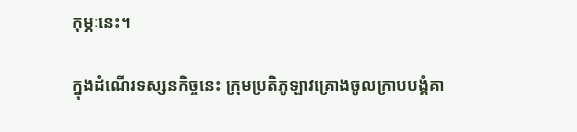កុម្ភៈនេះ។

ក្នុងដំណើរទស្សនកិច្ចនេះ ក្រុមប្រតិភូឡាវគ្រោងចូលក្រាបបង្គំគា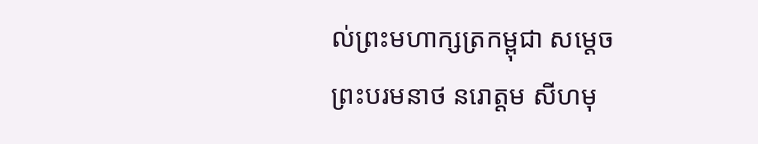ល់ព្រះមហាក្សត្រកម្ពុជា សម្ដេចព្រះបរមនាថ នរោត្ដម សីហមុ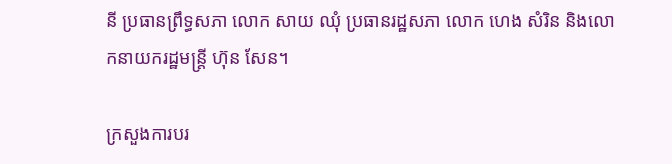នី ប្រធានព្រឹទ្ធសភា លោក សាយ ឈុំ ប្រធានរដ្ឋសភា លោក ហេង សំរិន និងលោកនាយករដ្ឋមន្ត្រី ហ៊ុន សែន។

ក្រសួងការបរ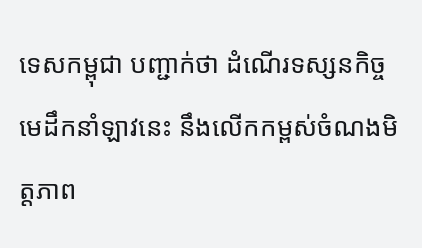ទេសកម្ពុជា បញ្ជាក់ថា ដំណើរទស្សនកិច្ចមេដឹកនាំឡាវនេះ នឹងលើកកម្ពស់ចំណងមិត្តភាព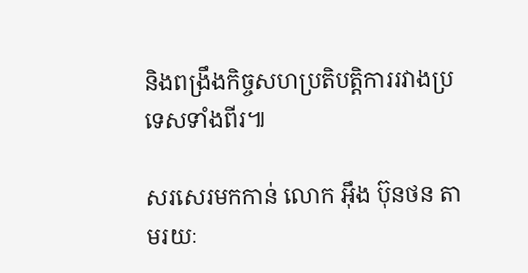និងពង្រឹងកិច្ចសហប្រតិបត្តិការរវាងប្រទេសទាំងពីរ៕

សរសេរមកកាន់ លោក អុឹង ប៊ុនថន តាមរយៈ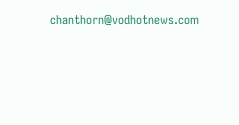chanthorn@vodhotnews.com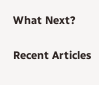What Next?

Recent Articles